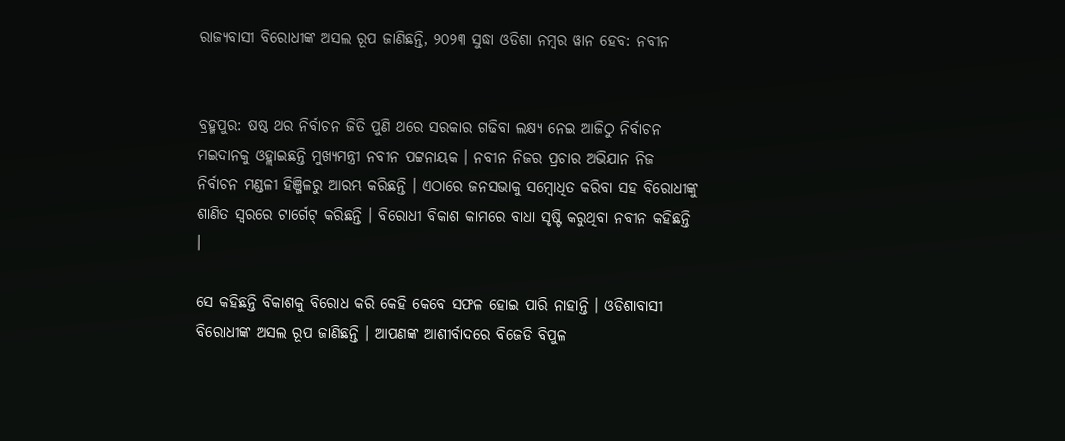ରାଜ୍ୟବାସୀ ବିରୋଧୀଙ୍କ ଅସଲ ରୂପ ଜାଣିଛନ୍ତି, ୨୦୨୩ ସୁଦ୍ଧା ଓଡିଶା ନମ୍ବର ୱାନ ହେବ: ନବୀନ


ବ୍ରହ୍ମପୁର: ଷଷ୍ଠ ଥର ନିର୍ବାଚନ ଜିତି ପୁଣି ଥରେ ସରକାର ଗଢିବା ଲକ୍ଷ୍ୟ ନେଇ ଆଜିଠୁ ନିର୍ବାଚନ ମଇଦାନକୁ ଓହ୍ଲାଇଛନ୍ତି ମୁଖ୍ୟମନ୍ତ୍ରୀ ନବୀନ ପଟ୍ଟନାୟକ । ନବୀନ ନିଜର ପ୍ରଚାର ଅଭିଯାନ ନିଜ ନିର୍ବାଚନ ମଣ୍ଡଳୀ ହିଞ୍ଜିଳରୁ ଆରମ୍ଭ କରିଛନ୍ତି । ଏଠାରେ ଜନସଭାକୁ ସମ୍ବୋଧିତ କରିବା ସହ ବିରୋଧୀଙ୍କୁ ଶାଣିତ ସ୍ୱରରେ ଟାର୍ଗେଟ୍ କରିଛନ୍ତି । ବିରୋଧୀ ବିକାଶ କାମରେ ବାଧା ସୃଷ୍ଟି କରୁଥିବା ନବୀନ କହିଛନ୍ତି ।

ସେ କହିଛନ୍ତି ବିକାଶକୁ ବିରୋଧ କରି କେହି କେବେ ସଫଳ ହୋଇ ପାରି ନାହାନ୍ତି । ଓଡିଶାବାସୀ ବିରୋଧୀଙ୍କ ଅସଲ ରୂପ ଜାଣିଛନ୍ତି । ଆପଣଙ୍କ ଆଶୀର୍ବାଦରେ ବିଜେଡି ବିପୁଳ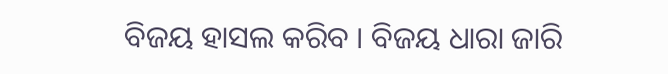ବିଜୟ ହାସଲ କରିବ । ବିଜୟ ଧାରା ଜାରି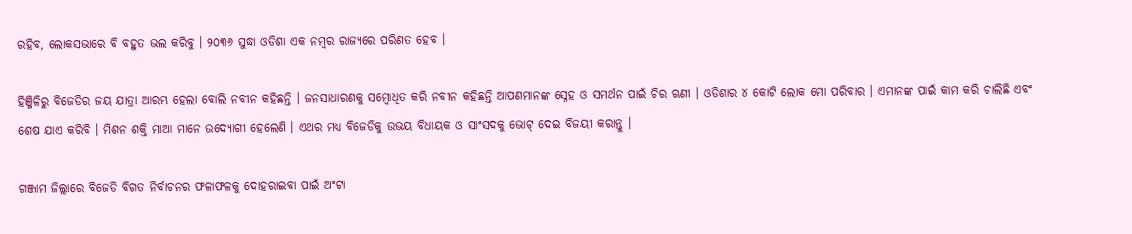ରହିବ, ଲୋକସଭାରେ ବି ବହୁତ ଭଲ କରିବୁ । ୨୦୩୬ ସୁଦ୍ଧା ଓଡିଶା ଏକ ନମ୍ବର ରାଜ୍ୟରେ ପରିଣତ ହେବ ।

ହିଞ୍ଜିଳିରୁ ବିଜେଡିର ଜୟ ଯାତ୍ରା ଆରମ୍ଭ ହେଲା ବୋଲି ନବୀନ କହିଛନ୍ତି । ଜନସାଧାରଣକୁ ସମ୍ବୋଧିତ କରି ନବୀନ କହିଛନ୍ତି ଆପଣମାନଙ୍କ ସ୍ନେହ ଓ ସମର୍ଥନ ପାଇଁ ଚିର ଋଣୀ । ଓଡିଶାର ୪ କୋଟି ଲୋକ ମୋ ପରିବାର । ଏମାନଙ୍କ ପାଇଁ କାମ କରି ଚାଲିଛି ଏବଂ ଶେଷ ଯାଏ କରିବି । ମିଶନ ଶକ୍ତି ମାଆ ମାନେ ଉଦ୍ୟୋଗୀ ହେଲେଣି । ଏଥର ମଧ୍ୟ ବିଜେଡିକୁ ଉଭୟ ବିଧାୟକ ଓ ସାଂସଦକୁ ଭୋଟ୍ ଦେଇ ବିଜୟୀ କରାନ୍ତୁ ।

ଗଞ୍ଜାମ ଜିଲ୍ଲାରେ ବିଜେଡି ବିଗତ ନିର୍ବାଚନର ଫଳାଫଳକୁ ଦୋହରାଇବା ପାଇଁ ଅଂଟା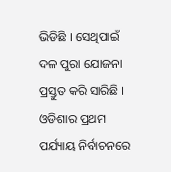ଭିଡିଛି । ସେଥିପାଇଁ ଦଳ ପୁରା ଯୋଜନା ପ୍ରସ୍ତୁତ କରି ସାରିଛି । ଓଡିଶାର ପ୍ରଥମ ପର୍ଯ୍ୟାୟ ନିର୍ବାଚନରେ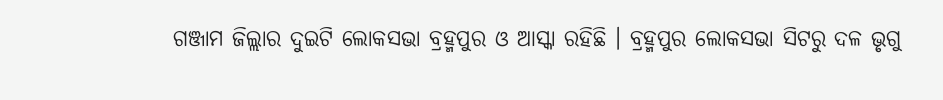ଗଞ୍ଜାମ ଜିଲ୍ଲାର ଦୁଇଟି ଲୋକସଭା ବ୍ରହ୍ମପୁର ଓ ଆସ୍କା ରହିଛି । ବ୍ରହ୍ମପୁର ଲୋକସଭା ସିଟରୁ ଦଳ ଭୃଗୁ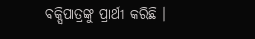ବକ୍ସିପାତ୍ରଙ୍କୁ ପ୍ରାର୍ଥୀ କରିଛି ।